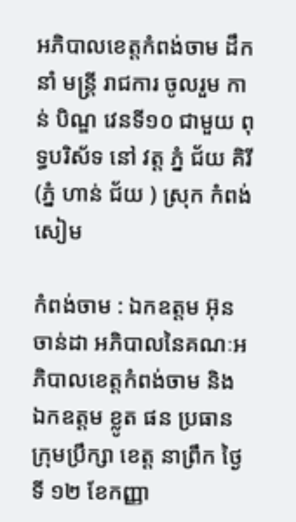អភិបាលខេត្តកំពង់ចាម ដឹកនាំ មន្ត្រី រាជការ ចូលរួម កាន់ បិណ្ឌ វេនទី១០ ជាមួយ ពុទ្ធបរិស័ទ នៅ វត្ត ភ្នំ ជ័យ គិរី (ភ្នំ ហាន់ ជ័យ ) ស្រុក កំពង់សៀម

កំពង់ចាម : ឯកឧត្តម អ៊ុន ចាន់ដា អភិបាលនៃគណៈអភិបាលខេត្តកំពង់ចាម និង ឯកឧត្ដម ខ្លូត ផន ប្រធាន ក្រុមប្រឹក្សា ខេត្ត នាព្រឹក ថ្ងៃ ទី ១២ ខែកញ្ញា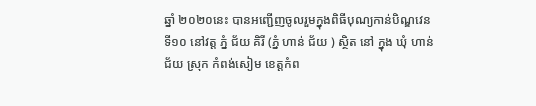ឆ្នាំ ២០២០នេះ បានអញ្ជើញចូលរួមក្នុងពិធីបុណ្យកាន់បិណ្ឌវេនទី១០ នៅវត្ត ភ្នំ ជ័យ គិរី (ភ្នំ ហាន់ ជ័យ ) ស្ថិត នៅ ក្នុង ឃុំ ហាន់ ជ័យ ស្រុក កំពង់សៀម ខេត្តកំព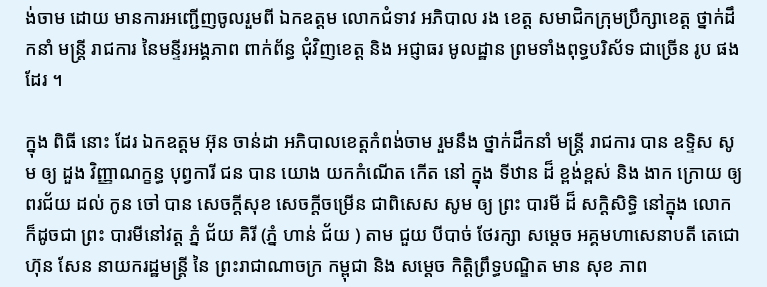ង់ចាម ដោយ មានការអញ្ជើញចូលរួមពី ឯកឧត្តម លោកជំទាវ អភិបាល រង ខេត្ត សមាជិកក្រុមប្រឹក្សាខេត្ត ថ្នាក់ដឹកនាំ មន្ត្រី រាជការ នៃមន្ទីរអង្គភាព ពាក់ព័ន្ធ ជុំវិញខេត្ត និង អជ្ញាធរ មូលដ្ឋាន ព្រមទាំងពុទ្ធបរិស័ទ ជាច្រើន រូប ផងដែរ ។

ក្នុង ពិធី នោះ ដែរ ឯកឧត្តម អ៊ុន ចាន់ដា អភិបាលខេត្តកំពង់ចាម រួមនឹង ថ្នាក់ដឹកនាំ មន្ត្រី រាជការ បាន ឧទ្ទិស សូម ឲ្យ ដួង វិញ្ញាណក្ខន្ធ បុព្វការី ជន បាន យោង យកកំណើត កើត នៅ ក្នុង ទីឋាន ដ៏ ខ្ពង់ខ្ពស់ និង ងាក ក្រោយ ឲ្យ ពរជ័យ ដល់ កូន ចៅ បាន សេចក្តីសុខ សេចក្តីចម្រើន ជាពិសេស សូម ឲ្យ ព្រះ បារមី ដ៏ សក្ដិសិទ្ធិ នៅក្នុង លោក ក៏ដូចជា ព្រះ បារមីនៅវត្ត ភ្នំ ជ័យ គិរី (ភ្នំ ហាន់ ជ័យ ) តាម ជួយ បីបាច់ ថែរក្សា សម្តេច អគ្គមហាសេនាបតី តេជោ ហ៊ុន សែន នាយករដ្ឋមន្ត្រី នៃ ព្រះរាជាណាចក្រ កម្ពុជា និង សម្តេច កិត្តិព្រឹទ្ធបណ្ឌិត មាន សុខ ភាព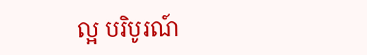ល្អ បរិបូរណ៍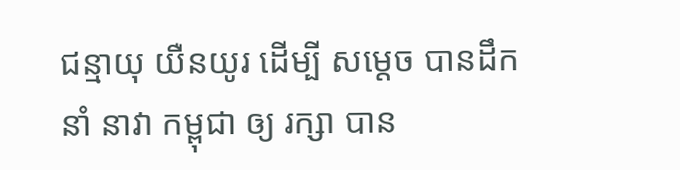ជន្មាយុ យឺនយូរ ដើម្បី សម្តេច បានដឹកនាំ នាវា កម្ពុជា ឲ្យ រក្សា បាន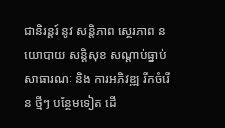ជានិរន្តរ៍ នូវ សន្តិភាព ស្ថេរភាព នយោបាយ សន្តិសុខ សណ្តាប់ធ្នាប់ សាធារណៈ និង ការអភិវឌ្ឍ រីកចំរើន ថ្មីៗ បន្ថែមទៀត ដើ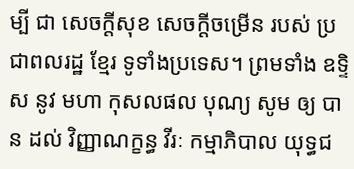ម្បី ជា សេចក្តីសុខ សេចក្តីចម្រើន របស់ ប្រជាពលរដ្ឋ ខ្មែរ ទូទាំងប្រទេស។ ព្រមទាំង ឧទ្ទិស នូវ មហា កុសលផល បុណ្យ សូម ឲ្យ បាន ដល់ វិញ្ញាណក្ខន្ធ វីរៈ កម្មាភិបាល យុទ្ធជ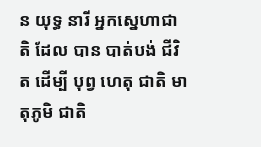ន យុទ្ធ នារី អ្នកស្នេហាជាតិ ដែល បាន បាត់បង់ ជីវិត ដើម្បី បុព្វ ហេតុ ជាតិ មាតុភូមិ ជាតិ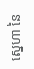ស្នេហា នៃ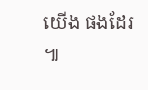យើង ផងដែរ ៕